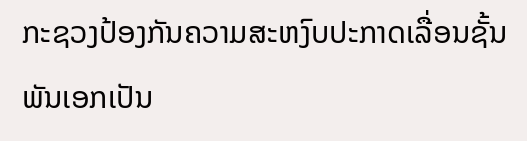ກະຊວງປ້ອງກັນຄວາມສະຫງົບປະກາດເລື່ອນຊັ້ນພັນເອກເປັນ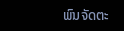ພົນຈັດຕະ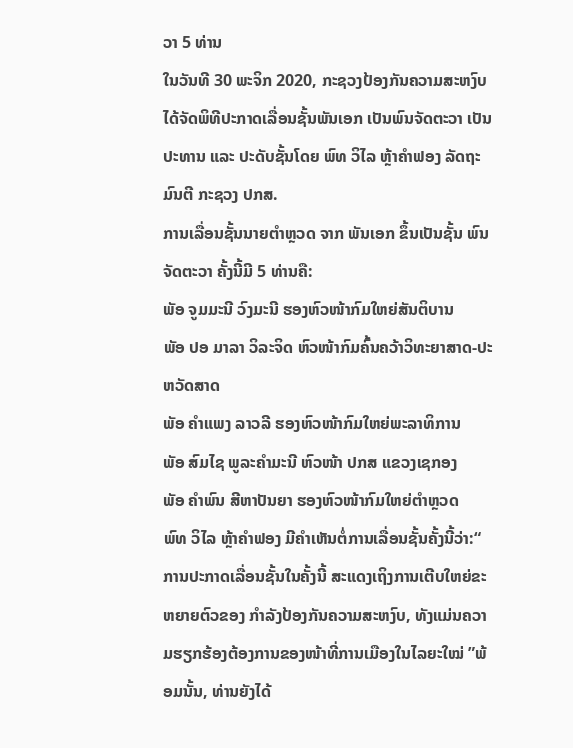ວາ 5 ທ່ານ
ໃນວັນທີ 30 ພະຈິກ 2020, ກະຊວງປ້ອງກັນຄວາມສະຫງົບໄດ້ຈັດພິທີປະກາດເລື່ອນຊັ້ນພັນເອກ ເປັນພົນຈັດຕະວາ ເປັນປະທານ ແລະ ປະດັບຊັ້ນໂດຍ ພົທ ວິໄລ ຫຼ້າຄໍາຟອງ ລັດຖະມົນຕີ ກະຊວງ ປກສ.
ການເລື່ອນຊັ້ນນາຍຕໍາຫຼວດ ຈາກ ພັນເອກ ຂຶ້ນເປັນຊັ້ນ ພົນຈັດຕະວາ ຄັ້ງນີ້ມີ 5 ທ່ານຄື:
ພັອ ຈູມມະນີ ວົງມະນີ ຮອງຫົວໜ້າກົມໃຫຍ່ສັນຕິບານ
ພັອ ປອ ມາລາ ວິລະຈິດ ຫົວໜ້າກົມຄົ້ນຄວ້າວິທະຍາສາດ-ປະຫວັດສາດ
ພັອ ຄໍາແພງ ລາວລີ ຮອງຫົວໜ້າກົມໃຫຍ່ພະລາທິການ
ພັອ ສົມໄຊ ພູລະຄໍາມະນີ ຫົວໜ້າ ປກສ ແຂວງເຊກອງ
ພັອ ຄໍາພົນ ສີຫາປັນຍາ ຮອງຫົວໜ້າກົມໃຫຍ່ຕຳຫຼວດ
ພົທ ວິໄລ ຫຼ້າຄໍາຟອງ ມີຄຳເຫັນຕໍ່ການເລື່ອນຊັ້ນຄັ້ງນີ້ວ່າ:“ ການປະກາດເລື່ອນຊັ້ນໃນຄັ້ງນີ້ ສະແດງເຖິງການເຕີບໃຫຍ່ຂະຫຍາຍຕົວຂອງ ກໍາລັງປ້ອງກັນຄວາມສະຫງົບ, ທັງແມ່ນຄວາມຮຽກຮ້ອງຕ້ອງການຂອງໜ້າທີ່ການເມືອງໃນໄລຍະໃໝ່ ”ພ້ອມນັ້ນ, ທ່ານຍັງໄດ້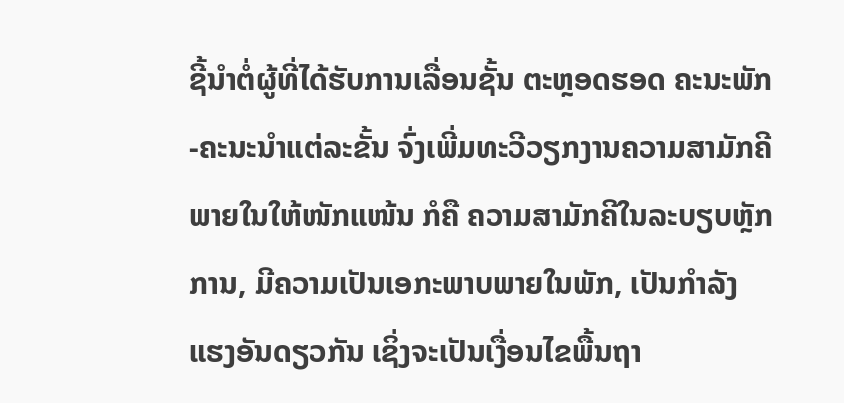ຊີ້ນໍາຕໍ່ຜູ້ທີ່ໄດ້ຮັບການເລື່ອນຊັ້ນ ຕະຫຼອດຮອດ ຄະນະພັກ-ຄະນະນໍາແຕ່ລະຂັ້ນ ຈົ່ງເພີ່ມທະວີວຽກງານຄວາມສາມັກຄີພາຍໃນໃຫ້ໜັກແໜ້ນ ກໍຄື ຄວາມສາມັກຄີໃນລະບຽບຫຼັກການ, ມີຄວາມເປັນເອກະພາບພາຍໃນພັກ, ເປັນກໍາລັງແຮງອັນດຽວກັນ ເຊິ່ງຈະເປັນເງື່ອນໄຂພື້ນຖາ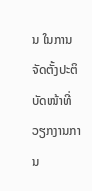ນ ໃນການຈັດຕັ້ງປະຕິບັດໜ້າທີ່ວຽກງານການ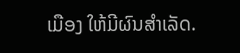ເມືອງ ໃຫ້ມີຜົນສໍາເລັດ.